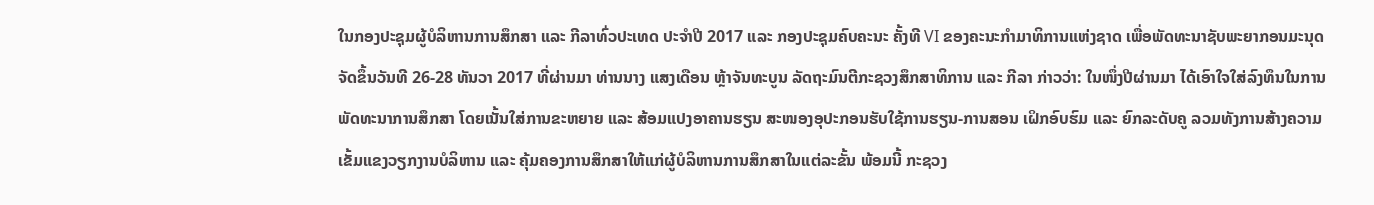ໃນກອງປະຊຸມຜູ້ບໍລິຫານການສຶກສາ ແລະ ກີລາທົ່ວປະເທດ ປະຈຳປີ 2017 ແລະ ກອງປະຊຸມຄົບຄະນະ ຄັ້ງທີ VI ຂອງຄະນະກຳມາທິການແຫ່ງຊາດ ເພື່ອພັດທະນາຊັບພະຍາກອນມະນຸດ ຈັດຂຶ້ນວັນທີ 26-28 ທັນວາ 2017 ທີ່ຜ່ານມາ ທ່ານນາງ ແສງເດືອນ ຫຼ້າຈັນທະບູນ ລັດຖະມົນຕີກະຊວງສຶກສາທິການ ແລະ ກີລາ ກ່າວວ່າ: ໃນໜຶ່ງປີຜ່ານມາ ໄດ້ເອົາໃຈໃສ່ລົງທຶນໃນການພັດທະນາການສຶກສາ ໂດຍເນັ້ນໃສ່ການຂະຫຍາຍ ແລະ ສ້ອມແປງອາຄານຮຽນ ສະໜອງອຸປະກອນຮັບໃຊ້ການຮຽນ-ການສອນ ເຝິກອົບຮົມ ແລະ ຍົກລະດັບຄູ ລວມທັງການສ້າງຄວາມເຂັ້ມແຂງວຽກງານບໍລິຫານ ແລະ ຄຸ້ມຄອງການສຶກສາໃຫ້ແກ່ຜູ້ບໍລິຫານການສຶກສາໃນແຕ່ລະຂັ້ນ ພ້ອມນີ້ ກະຊວງ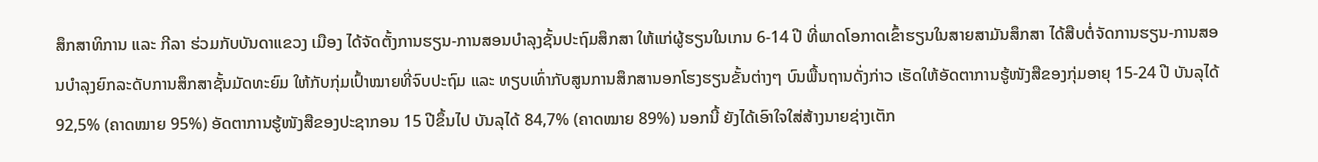ສຶກສາທິການ ແລະ ກີລາ ຮ່ວມກັບບັນດາແຂວງ ເມືອງ ໄດ້ຈັດຕັ້ງການຮຽນ-ການສອນບຳລຸງຊັ້ນປະຖົມສຶກສາ ໃຫ້ແກ່ຜູ້ຮຽນໃນເກນ 6-14 ປີ ທີ່ພາດໂອກາດເຂົ້າຮຽນໃນສາຍສາມັນສຶກສາ ໄດ້ສືບຕໍ່ຈັດການຮຽນ-ການສອນບຳລຸງຍົກລະດັບການສຶກສາຊັ້ນມັດທະຍົມ ໃຫ້ກັບກຸ່ມເປົ້າໝາຍທີ່ຈົບປະຖົມ ແລະ ທຽບເທົ່າກັບສູນການສຶກສານອກໂຮງຮຽນຂັ້ນຕ່າງໆ ບົນພື້ນຖານດັ່ງກ່າວ ເຮັດໃຫ້ອັດຕາການຮູ້ໜັງສືຂອງກຸ່ມອາຍຸ 15-24 ປີ ບັນລຸໄດ້ 92,5% (ຄາດໝາຍ 95%) ອັດຕາການຮູ້ໜັງສືຂອງປະຊາກອນ 15 ປີຂຶ້ນໄປ ບັນລຸໄດ້ 84,7% (ຄາດໝາຍ 89%) ນອກນີ້ ຍັງໄດ້ເອົາໃຈໃສ່ສ້າງນາຍຊ່າງເຕັກ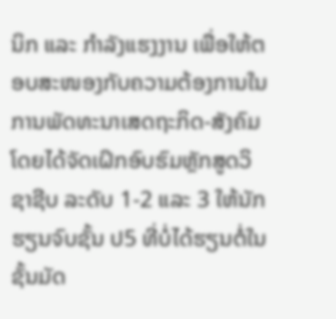ນິກ ແລະ ກຳລັງແຮງງານ ເພື່ອໃຫ້ຕອບສະໜອງກັບຄວາມຕ້ອງການໃນການພັດທະນາເສດຖະກິດ-ສັງຄົມ ໂດຍໄດ້ຈັດເຝິກອົບຮົມຫຼັກສູດວິຊາຊີບ ລະດັບ 1-2 ແລະ 3 ໃຫ້ນັກຮຽນຈົບຊັ້ນ ປ5 ທີ່ບໍ່ໄດ້ຮຽນຕໍ່ໃນຊັ້ນມັດ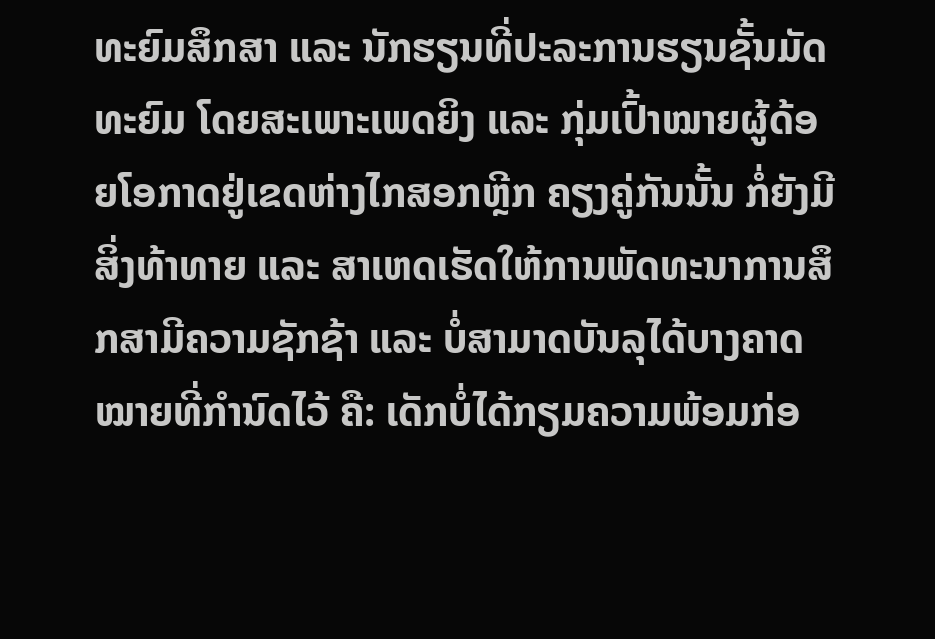ທະຍົມສຶກສາ ແລະ ນັກຮຽນທີ່ປະລະການຮຽນຊັ້ນມັດທະຍົມ ໂດຍສະເພາະເພດຍິງ ແລະ ກຸ່ມເປົ້າໝາຍຜູ້ດ້ອຍໂອກາດຢູ່ເຂດຫ່າງໄກສອກຫຼີກ ຄຽງຄູ່ກັນນັ້ນ ກໍ່ຍັງມີສິ່ງທ້າທາຍ ແລະ ສາເຫດເຮັດໃຫ້ການພັດທະນາການສຶກສາມີຄວາມຊັກຊ້າ ແລະ ບໍ່ສາມາດບັນລຸໄດ້ບາງຄາດໝາຍທີ່ກຳນົດໄວ້ ຄື: ເດັກບໍ່ໄດ້ກຽມຄວາມພ້ອມກ່ອ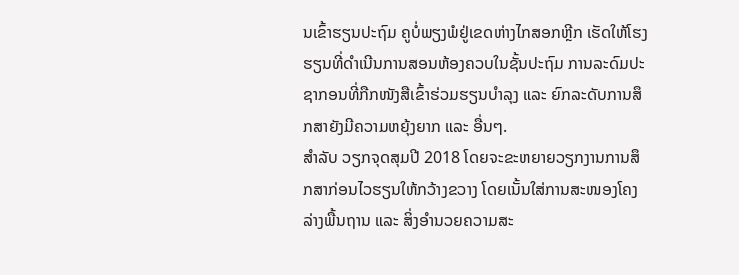ນເຂົ້າຮຽນປະຖົມ ຄູບໍ່ພຽງພໍຢູ່ເຂດຫ່າງໄກສອກຫຼີກ ເຮັດໃຫ້ໂຮງຮຽນທີ່ດຳເນີນການສອນຫ້ອງຄວບໃນຊັ້ນປະຖົມ ການລະດົມປະຊາກອນທີ່ກືກໜັງສືເຂົ້າຮ່ວມຮຽນບຳລຸງ ແລະ ຍົກລະດັບການສຶກສາຍັງມີຄວາມຫຍຸ້ງຍາກ ແລະ ອື່ນໆ.
ສຳລັບ ວຽກຈຸດສຸມປີ 2018 ໂດຍຈະຂະຫຍາຍວຽກງານການສຶກສາກ່ອນໄວຮຽນໃຫ້ກວ້າງຂວາງ ໂດຍເນັ້ນໃສ່ການສະໜອງໂຄງລ່າງພື້ນຖານ ແລະ ສິ່ງອຳນວຍຄວາມສະ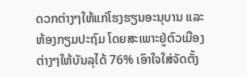ດວກຕ່າງໆໃຫ້ແກ່ໂຮງຮຽນອະນຸບານ ແລະ ຫ້ອງກຽມປະຖົມ ໂດຍສະເພາະຢູ່ຕົວເມືອງຕ່າງໆໃຫ້ບັນລຸໄດ້ 76% ເອົາໃຈໃສ່ຈັດຕັ້ງ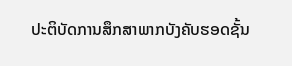ປະຕິບັດການສຶກສາພາກບັງຄັບຮອດຊັ້ນ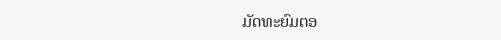ມັດທະຍົມຕອ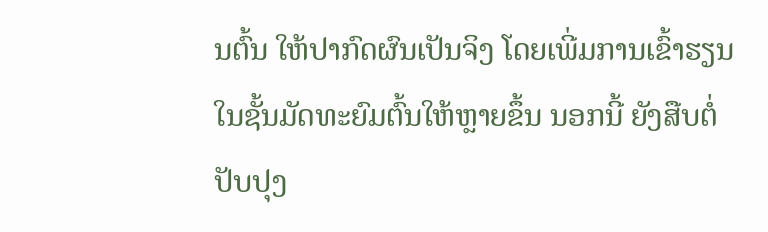ນຕົ້ນ ໃຫ້ປາກົດຜົນເປັນຈິງ ໂດຍເພີ່ມການເຂົ້າຮຽນໃນຊັ້ນມັດທະຍົມຕົ້ນໃຫ້ຫຼາຍຂຶ້ນ ນອກນີ້ ຍັງສືບຕໍ່ປັບປຸງ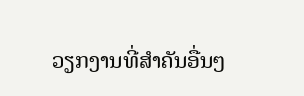ວຽກງານທີ່ສຳຄັນອື່ນໆ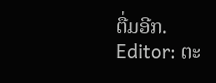ຕື່ມອີກ.
Editor: ຕະ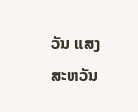ວັນ ແສງສະຫວັນ